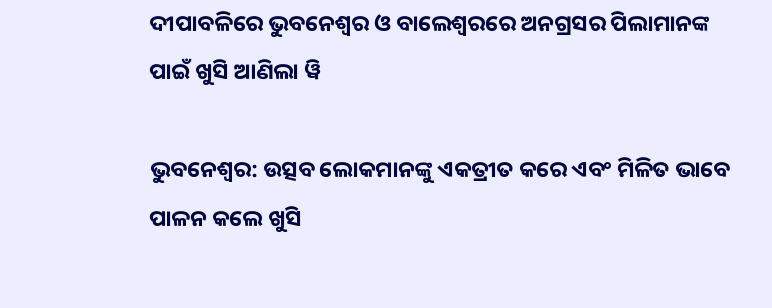ଦୀପାବଳିରେ ଭୁବନେଶ୍ୱର ଓ ବାଲେଶ୍ୱରରେ ଅନଗ୍ରସର ପିଲାମାନଙ୍କ ପାଇଁ ଖୁସି ଆଣିଲା ୱି

ଭୁବନେଶ୍ୱର: ଉତ୍ସବ ଲୋକମାନଙ୍କୁ ଏକତ୍ରୀତ କରେ ଏବଂ ମିଳିତ ଭାବେ ପାଳନ କଲେ ଖୁସି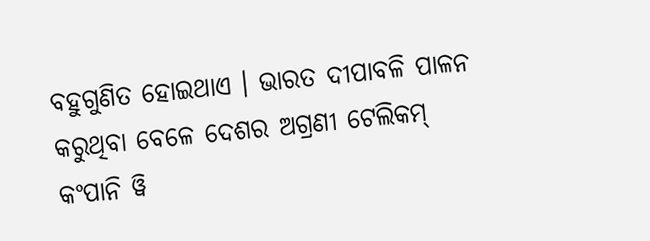ବହୁଗୁଣିତ ହୋଇଥାଏ । ଭାରତ ଦୀପାବଳି ପାଳନ କରୁଥିବା ବେଳେ ଦେଶର ଅଗ୍ରଣୀ ଟେଲିକମ୍ କଂପାନି ୱି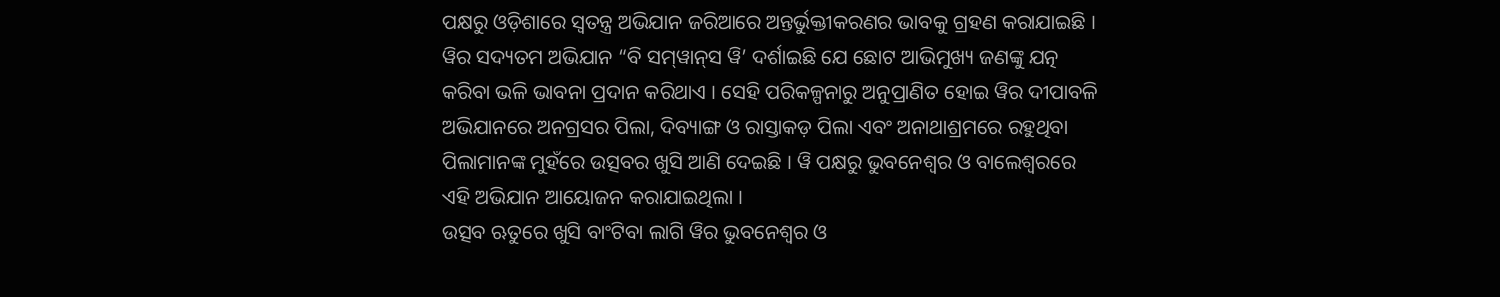ପକ୍ଷରୁ ଓଡ଼ିଶାରେ ସ୍ୱତନ୍ତ୍ର ଅଭିଯାନ ଜରିଆରେ ଅନ୍ତର୍ଭୁକ୍ତୀକରଣର ଭାବକୁ ଗ୍ରହଣ କରାଯାଇଛି ।
ୱିର ସଦ୍ୟତମ ଅଭିଯାନ “ବି ସମ୍‌ୱାନ୍‌ସ ୱି’ ଦର୍ଶାଇଛି ଯେ ଛୋଟ ଆଭିମୁଖ୍ୟ ଜଣଙ୍କୁ ଯତ୍ନ କରିବା ଭଳି ଭାବନା ପ୍ରଦାନ କରିଥାଏ । ସେହି ପରିକଳ୍ପନାରୁ ଅନୁପ୍ରାଣିତ ହୋଇ ୱିର ଦୀପାବଳି ଅଭିଯାନରେ ଅନଗ୍ରସର ପିଲା, ଦିବ୍ୟାଙ୍ଗ ଓ ରାସ୍ତାକଡ଼ ପିଲା ଏବଂ ଅନାଥାଶ୍ରମରେ ରହୁଥିବା ପିଲାମାନଙ୍କ ମୁହଁରେ ଉତ୍ସବର ଖୁସି ଆଣି ଦେଇଛି । ୱି ପକ୍ଷରୁ ଭୁବନେଶ୍ୱର ଓ ବାଲେଶ୍ୱରରେ ଏହି ଅଭିଯାନ ଆୟୋଜନ କରାଯାଇଥିଲା ।
ଉତ୍ସବ ଋତୁରେ ଖୁସି ବାଂଟିବା ଲାଗି ୱିର ଭୁବନେଶ୍ୱର ଓ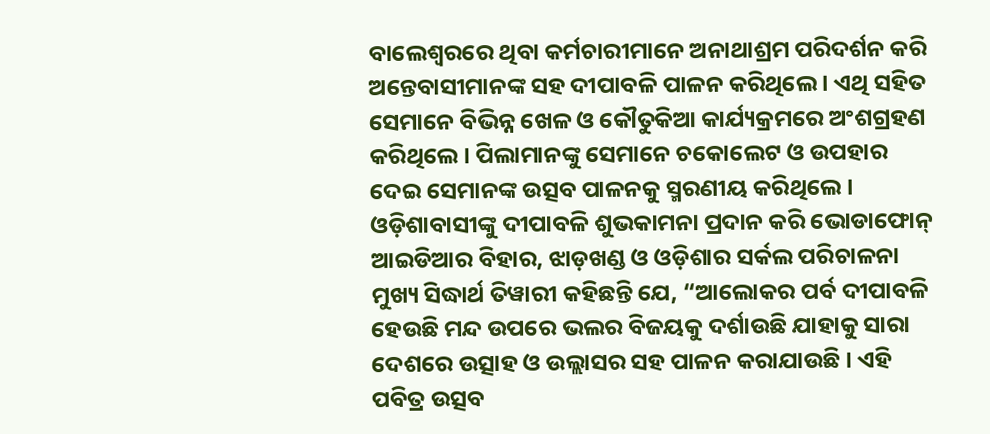ବାଲେଶ୍ୱରରେ ଥିବା କର୍ମଚାରୀମାନେ ଅନାଥାଶ୍ରମ ପରିଦର୍ଶନ କରି ଅନ୍ତେବାସୀମାନଙ୍କ ସହ ଦୀପାବଳି ପାଳନ କରିଥିଲେ । ଏଥି ସହିତ ସେମାନେ ବିଭିନ୍ନ ଖେଳ ଓ କୌତୁକିଆ କାର୍ଯ୍ୟକ୍ରମରେ ଅଂଶଗ୍ରହଣ କରିଥିଲେ । ପିଲାମାନଙ୍କୁ ସେମାନେ ଚକୋଲେଟ ଓ ଉପହାର ଦେଇ ସେମାନଙ୍କ ଉତ୍ସବ ପାଳନକୁ ସ୍ମରଣୀୟ କରିଥିଲେ ।
ଓଡ଼ିଶାବାସୀଙ୍କୁ ଦୀପାବଳି ଶୁଭକାମନା ପ୍ରଦାନ କରି ଭୋଡାଫୋନ୍ ଆଇଡିଆର ବିହାର, ଝାଡ଼ଖଣ୍ଡ ଓ ଓଡ଼ିଶାର ସର୍କଲ ପରିଚାଳନା ମୁଖ୍ୟ ସିଦ୍ଧାର୍ଥ ତିୱାରୀ କହିଛନ୍ତି ଯେ, “ଆଲୋକର ପର୍ବ ଦୀପାବଳି ହେଉଛି ମନ୍ଦ ଉପରେ ଭଲର ବିଜୟକୁ ଦର୍ଶାଉଛି ଯାହାକୁ ସାରା ଦେଶରେ ଉତ୍ସାହ ଓ ଉଲ୍ଲାସର ସହ ପାଳନ କରାଯାଉଛି । ଏହି ପବିତ୍ର ଉତ୍ସବ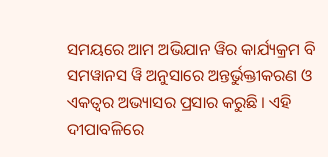ସମୟରେ ଆମ ଅଭିଯାନ ୱିର କାର୍ଯ୍ୟକ୍ରମ ବି ସମୱାନସ ୱି ଅନୁସାରେ ଅନ୍ତର୍ଭୁକ୍ତୀକରଣ ଓ ଏକତ୍ୱର ଅଭ୍ୟାସର ପ୍ରସାର କରୁଛି । ଏହି ଦୀପାବଳିରେ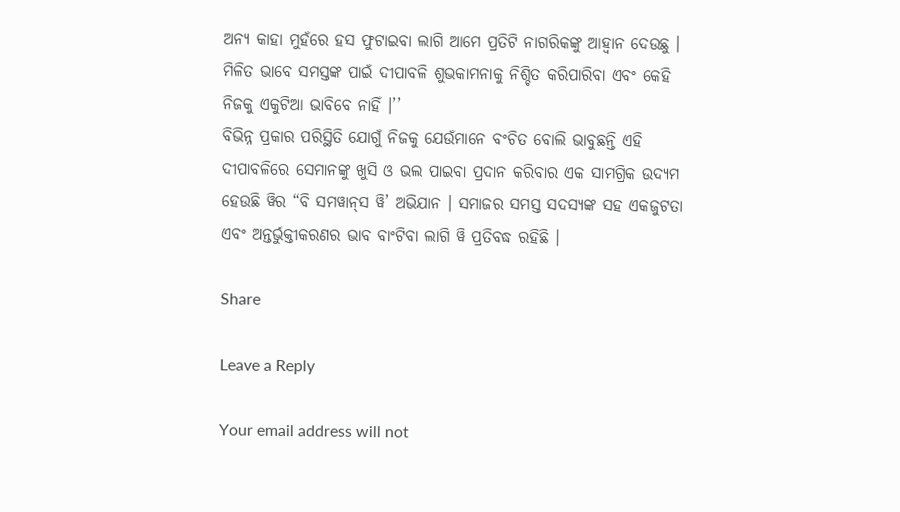ଅନ୍ୟ କାହା ମୁହଁରେ ହସ ଫୁଟାଇବା ଲାଗି ଆମେ ପ୍ରତିଟି ନାଗରିକଙ୍କୁ ଆହ୍ୱାନ ଦେଉଛୁ । ମିଳିତ ଭାବେ ସମସ୍ତଙ୍କ ପାଇଁ ଦୀପାବଳି ଶୁଭକାମନାକୁ ନିଶ୍ଚିତ କରିପାରିବା ଏବଂ କେହି ନିଜକୁ ଏକୁଟିଆ ଭାବିବେ ନାହିଁ ।’’
ବିଭିନ୍ନ ପ୍ରକାର ପରିସ୍ଥିତି ଯୋଗୁଁ ନିଜକୁ ଯେଉଁମାନେ ବଂଚିତ ବୋଲି ଭାବୁଛନ୍ତି ଏହି ଦୀପାବଳିରେ ସେମାନଙ୍କୁ ଖୁସି ଓ ଭଲ ପାଇବା ପ୍ରଦାନ କରିବାର ଏକ ସାମଗ୍ରିକ ଉଦ୍ୟମ ହେଉଛି ୱିର “ବି ସମୱାନ୍‌ସ ୱି’ ଅଭିଯାନ । ସମାଜର ସମସ୍ତ ସଦସ୍ୟଙ୍କ ସହ ଏକଜୁଟତା ଏବଂ ଅନ୍ତର୍ଭୁକ୍ତୀକରଣର ଭାବ ବାଂଟିବା ଲାଗି ୱି ପ୍ରତିବଦ୍ଧ ରହିଛି ।

Share

Leave a Reply

Your email address will not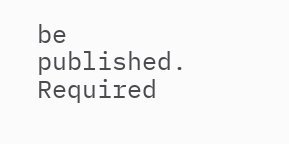be published. Required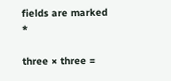fields are marked *

three × three =